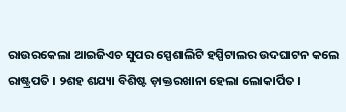ରାଉରକେଲା ଆଇଜିଏଚ ସୁପର ସ୍ପେଶାଲିଟି ହସ୍ପିଟାଲର ଉଦଘାଟନ କଲେ ରାଷ୍ଟ୍ରପତି । ୨ଶହ ଶଯ୍ୟା ବିଶିଷ୍ଟ ଡ଼ାକ୍ତରଖାନା ହେଲା ଲୋକାର୍ପିତ ।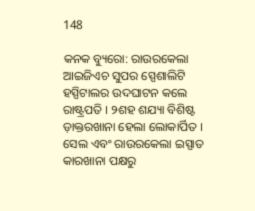148

କନକ ବ୍ୟୁରୋ: ରାଉରକେଲା ଆଇଜିଏଚ ସୁପର ସ୍ପେଶାଲିଟି ହସ୍ପିଟାଲର ଉଦଘାଟନ କଲେ ରାଷ୍ଟ୍ରପତି । ୨ଶହ ଶଯ୍ୟା ବିଶିଷ୍ଟ ଡ଼ାକ୍ତରଖାନା ହେଲା ଲୋକାର୍ପିତ । ସେଲ ଏବଂ ରାଉରକେଲା ଇସ୍ପାତ କାରଖାନା ପକ୍ଷରୁ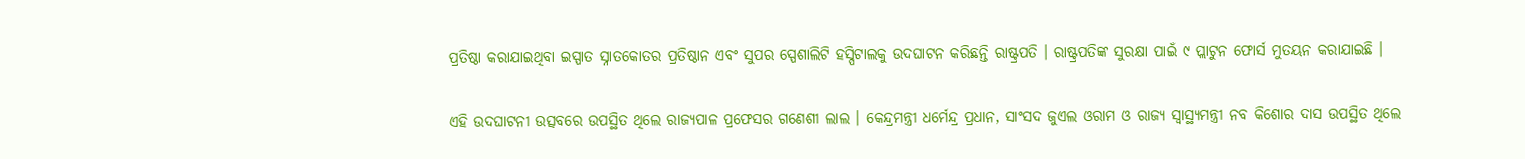ପ୍ରତିଷ୍ଠା କରାଯାଇଥିବା ଇସ୍ପାତ ସ୍ନାତକୋତର ପ୍ରତିଷ୍ଠାନ ଏବଂ ସୁପର ସ୍ପେଶାଲିଟି ହସ୍ପିଟାଲକୁ ଉଦଘାଟନ କରିଛନ୍ତି ରାଷ୍ଟ୍ରପତି । ରାଷ୍ଟ୍ରପତିଙ୍କ ସୁରକ୍ଷା ପାଇଁ ୯ ପ୍ଲାଟୁନ ଫୋର୍ସ ମୁତୟନ କରାଯାଇଛି ।

ଏହି ଉଦଘାଟନୀ ଉତ୍ସବରେ ଉପସ୍ଥିତ ଥିଲେ ରାଜ୍ୟପାଳ ପ୍ରଫେସର ଗଣେଶୀ ଲାଲ । କେନ୍ଦ୍ରମନ୍ତ୍ରୀ ଧର୍ମେନ୍ଦ୍ର ପ୍ରଧାନ, ସାଂସଦ ଜୁଏଲ ଓରାମ ଓ ରାଜ୍ୟ ସ୍ୱାସ୍ଥ୍ୟମନ୍ତ୍ରୀ ନବ କିଶୋର ଦାସ ଉପସ୍ଥିତ ଥିଲେ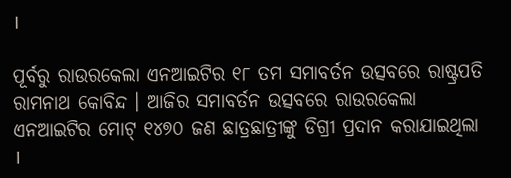।

ପୂର୍ବରୁ ରାଉରକେଲା ଏନଆଇଟିର ୧୮ ତମ ସମାବର୍ତନ ଉତ୍ସବରେ ରାଷ୍ଟ୍ରପତି ରାମନାଥ କୋବିନ୍ଦ । ଆଜିର ସମାବର୍ତନ ଉତ୍ସବରେ ରାଉରକେଲା ଏନଆଇଟିର ମୋଟ୍ ୧୪୭୦ ଜଣ ଛାତ୍ରଛାତ୍ରୀଙ୍କୁ ଡିଗ୍ରୀ ପ୍ରଦାନ କରାଯାଇଥିଲା ।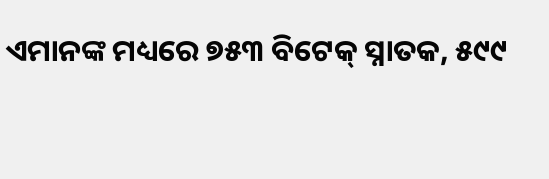ଏମାନଙ୍କ ମଧ୍ୟରେ ୭୫୩ ବିଟେକ୍ ସ୍ନାତକ, ୫୯୯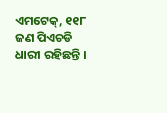ଏମଟେକ୍, ୧୧୮ ଜଣ ପିଏଚଡି ଧାରୀ ରହିଛନ୍ତି ।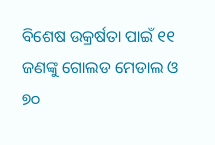ବିଶେଷ ଉକ୍ରର୍ଷତା ପାଇଁ ୧୧ ଜଣଙ୍କୁ ଗୋଲଡ ମେଡାଲ ଓ ୭୦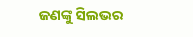ଜଣଙ୍କୁ ସିଲଭର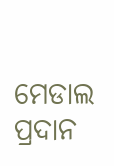ମେଡାଲ ପ୍ରଦାନ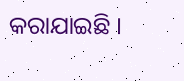କରାଯାଇଛି ।